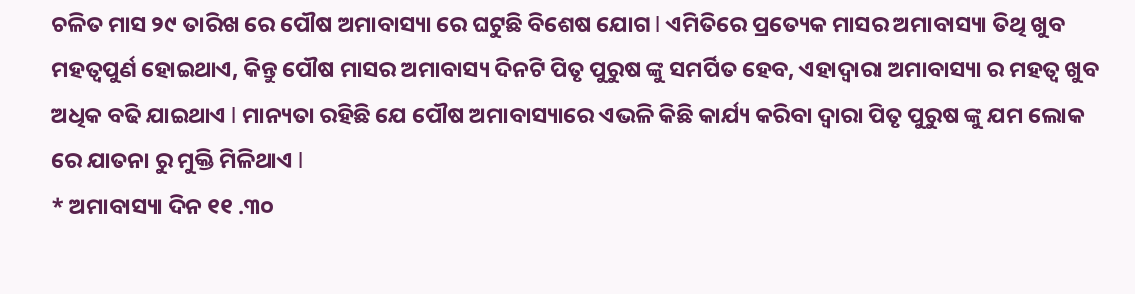ଚଳିତ ମାସ ୨୯ ତାରିଖ ରେ ପୌଷ ଅମାବାସ୍ୟା ରେ ଘଟୁଛି ବିଶେଷ ଯୋଗ l ଏମିତିରେ ପ୍ରତ୍ୟେକ ମାସର ଅମାବାସ୍ୟା ତିଥି ଖୁବ ମହତ୍ଵପୁର୍ଣ ହୋଇଥାଏ, କିନ୍ତୁ ପୌଷ ମାସର ଅମାବାସ୍ୟ ଦିନଟି ପିତୃ ପୁରୁଷ ଙ୍କୁ ସମର୍ପିତ ହେବ, ଏହାଦ୍ୱାରା ଅମାବାସ୍ୟା ର ମହତ୍ୱ ଖୁବ ଅଧିକ ବଢି ଯାଇଥାଏ l ମାନ୍ୟତା ରହିଛି ଯେ ପୌଷ ଅମାବାସ୍ୟାରେ ଏଭଳି କିଛି କାର୍ଯ୍ୟ କରିବା ଦ୍ୱାରା ପିତୃ ପୁରୁଷ ଙ୍କୁ ଯମ ଲୋକ ରେ ଯାତନା ରୁ ମୁକ୍ତି ମିଳିଥାଏ l
* ଅମାବାସ୍ୟା ଦିନ ୧୧ .୩୦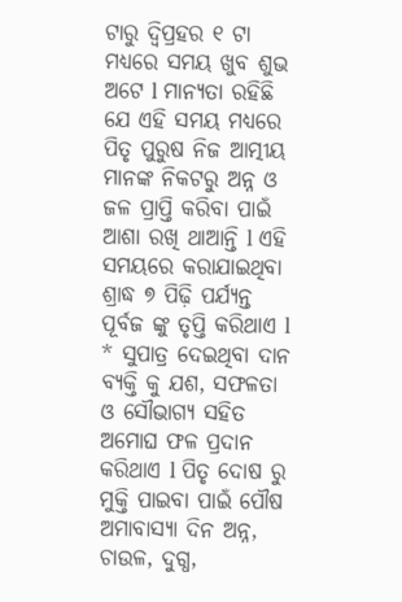ଟାରୁ ଦ୍ବିପ୍ରହର ୧ ଟା ମଧ୍ୟରେ ସମୟ ଖୁବ ଶୁଭ ଅଟେ l ମାନ୍ୟତା ରହିଛି ଯେ ଏହି ସମୟ ମଧ୍ୟରେ ପିତୃ ପୁରୁଷ ନିଜ ଆତ୍ମୀୟ ମାନଙ୍କ ନିକଟରୁ ଅନ୍ନ ଓ ଜଳ ପ୍ରାପ୍ତି କରିବା ପାଇଁ ଆଶା ରଖି ଥାଆନ୍ତି l ଏହି ସମୟରେ କରାଯାଇଥିବା ଶ୍ରାଦ୍ଧ ୭ ପିଢ଼ି ପର୍ଯ୍ୟନ୍ତ ପୂର୍ବଜ ଙ୍କୁ ତୃପ୍ତି କରିଥାଏ l
* ସୁପାତ୍ର ଦେଇଥିବା ଦାନ ବ୍ୟକ୍ତି କୁ ଯଶ, ସଫଳତା ଓ ସୌଭାଗ୍ୟ ସହିତ ଅମୋଘ ଫଳ ପ୍ରଦାନ କରିଥାଏ l ପିତୃ ଦୋଷ ରୁ ମୁକ୍ତି ପାଇବା ପାଇଁ ପୌଷ ଅମାବାସ୍ୟା ଦିନ ଅନ୍ନ, ଚାଉଳ, ଦୁଗ୍ଧ,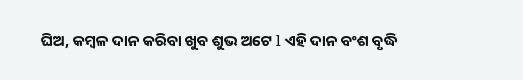ଘିଅ, କମ୍ବଳ ଦାନ କରିବା ଖୁବ ଶୁଭ ଅଟେ l ଏହି ଦାନ ବଂଶ ବୃଦ୍ଧି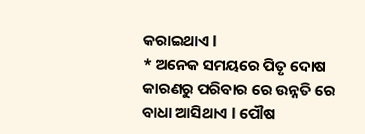କରାଇଥାଏ l
* ଅନେକ ସମୟରେ ପିତୃ ଦୋଷ କାରଣରୁ ପରିବାର ରେ ଉନ୍ନତି ରେ ବାଧା ଆସିଥାଏ l ପୌଷ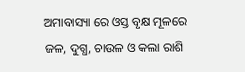ଅମାବାସ୍ୟା ରେ ଓସ୍ତ ବୃକ୍ଷ ମୂଳରେ ଜଳ, ଦୁଗ୍ଧ, ଚାଉଳ ଓ କଲା ରାଶି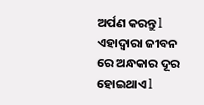ଅର୍ପଣ କରନ୍ତୁ l ଏହାଦ୍ୱାରା ଜୀବନ ରେ ଅନ୍ଧକାର ଦୂର ହୋଇଥାଏ l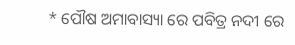* ପୌଷ ଅମାବାସ୍ୟା ରେ ପବିତ୍ର ନଦୀ ରେ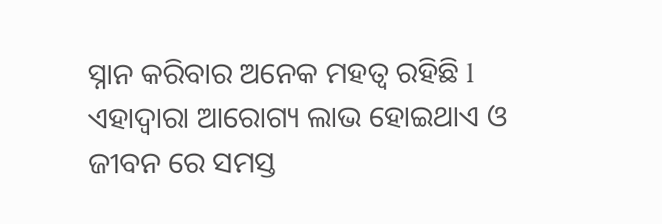ସ୍ନାନ କରିବାର ଅନେକ ମହତ୍ୱ ରହିଛି l ଏହାଦ୍ୱାରା ଆରୋଗ୍ୟ ଲାଭ ହୋଇଥାଏ ଓ ଜୀବନ ରେ ସମସ୍ତ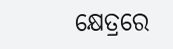କ୍ଷେତ୍ରରେ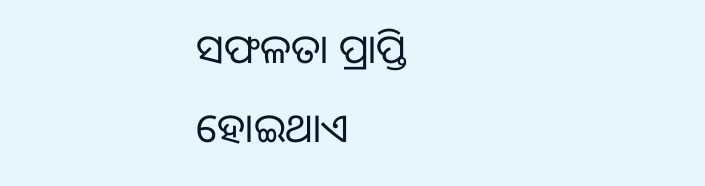ସଫଳତା ପ୍ରାପ୍ତି ହୋଇଥାଏ